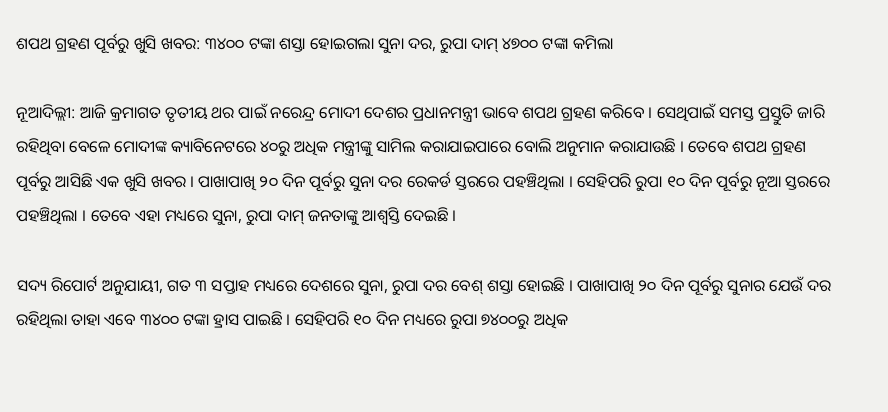ଶପଥ ଗ୍ରହଣ ପୂର୍ବରୁ ଖୁସି ଖବର: ୩୪୦୦ ଟଙ୍କା ଶସ୍ତା ହୋଇଗଲା ସୁନା ଦର, ରୁପା ଦାମ୍ ୪୭୦୦ ଟଙ୍କା କମିଲା

ନୂଆଦିଲ୍ଲୀ: ଆଜି କ୍ରମାଗତ ତୃତୀୟ ଥର ପାଇଁ ନରେନ୍ଦ୍ର ମୋଦୀ ଦେଶର ପ୍ରଧାନମନ୍ତ୍ରୀ ଭାବେ ଶପଥ ଗ୍ରହଣ କରିବେ । ସେଥିପାଇଁ ସମସ୍ତ ପ୍ରସ୍ତୁତି ଜାରି ରହିଥିବା ବେଳେ ମୋଦୀଙ୍କ କ୍ୟାବିନେଟରେ ୪୦ରୁ ଅଧିକ ମନ୍ତ୍ରୀଙ୍କୁ ସାମିଲ କରାଯାଇପାରେ ବୋଲି ଅନୁମାନ କରାଯାଉଛି । ତେବେ ଶପଥ ଗ୍ରହଣ ପୂର୍ବରୁ ଆସିଛି ଏକ ଖୁସି ଖବର । ପାଖାପାଖି ୨୦ ଦିନ ପୂର୍ବରୁ ସୁନା ଦର ରେକର୍ଡ ସ୍ତରରେ ପହଞ୍ଚିଥିଲା । ସେହିପରି ରୁପା ୧୦ ଦିନ ପୂର୍ବରୁ ନୂଆ ସ୍ତରରେ ପହଞ୍ଚିଥିଲା । ତେବେ ଏହା ମଧ୍ୟରେ ସୁନା, ରୁପା ଦାମ୍ ଜନତାଙ୍କୁ ଆଶ୍ୱସ୍ତି ଦେଇଛି ।

ସଦ୍ୟ ରିପୋର୍ଟ ଅନୁଯାୟୀ, ଗତ ୩ ସପ୍ତାହ ମଧ୍ୟରେ ଦେଶରେ ସୁନା, ରୁପା ଦର ବେଶ୍ ଶସ୍ତା ହୋଇଛି । ପାଖାପାଖି ୨୦ ଦିନ ପୂର୍ବରୁ ସୁନାର ଯେଉଁ ଦର ରହିଥିଲା ତାହା ଏବେ ୩୪୦୦ ଟଙ୍କା ହ୍ରାସ ପାଇଛି । ସେହିପରି ୧୦ ଦିନ ମଧ୍ୟରେ ରୁପା ୭୪୦୦ରୁ ଅଧିକ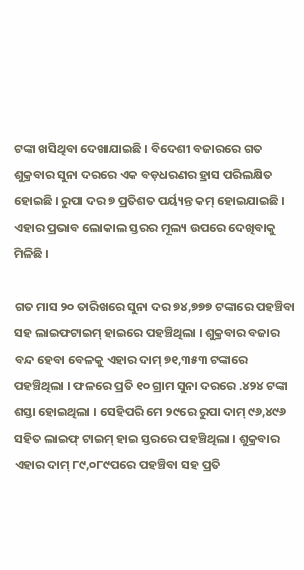ଟଙ୍କା ଖସିଥିବା ଦେଖାଯାଇଛି । ବିଦେଶୀ ବଜାରରେ ଗତ ଶୁକ୍ରବାର ସୁନା ଦରରେ ଏକ ବଡ଼ଧରଣର ହ୍ରାସ ପରିଲକ୍ଷିତ ହୋଇଛି । ରୁପା ଦର ୭ ପ୍ରତିଶତ ପର୍ୟ୍ୟନ୍ତ କମ୍ ହୋଇଯାଇଛି । ଏହାର ପ୍ରଭାବ ଲୋକାଲ ସ୍ତରର ମୂଲ୍ୟ ଉପରେ ଦେଖିବାକୁ ମିଳିଛି ।

ଗତ ମାସ ୨୦ ତାରିଖରେ ସୁନା ଦର ୭୪,୭୭୭ ଟଙ୍କାରେ ପହଞ୍ଚିବା ସହ ଲାଇଫଟାଇମ୍ ହାଇରେ ପହଞ୍ଚିଥିଲା । ଶୁକ୍ରବାର ବଜାର ବନ୍ଦ ହେବା ବେଳକୁ ଏହାର ଦାମ୍ ୭୧,୩୫୩ ଟଙ୍କାରେ ପହଞ୍ଚିଥିଲା । ଫଳରେ ପ୍ରତି ୧୦ ଗ୍ରାମ ସୁନା ଦରରେ .୪୨୪ ଟଙ୍କା ଶସ୍ତା ହୋଇଥିଲା । ସେହିପରି ମେ ୨୯ରେ ରୁପା ଦାମ୍ ୯୬,୪୯୬ ସହିତ ଲାଇଫ୍ ଟାଇମ୍ ହାଇ ସ୍ତରରେ ପହଞ୍ଚିଥିଲା । ଶୁକ୍ରବାର ଏହାର ଦାମ୍ ୮୯,୦୮୯ପରେ ପହଞ୍ଚିବା ସହ ପ୍ରତି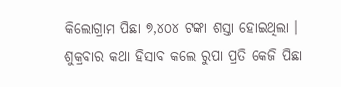କିଲୋଗ୍ରାମ ପିଛା ୭,୪୦୪ ଟଙ୍କା ଶସ୍ତା ହୋଇଥିଲା । ଶୁକ୍ରବାର କଥା ହିସାବ କଲେ ରୁପା ପ୍ରତି କେଜି ପିଛା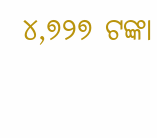୪,୭୨୭ ଟଙ୍କା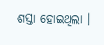ଶସ୍ତା ହୋଇଥିଲା ।